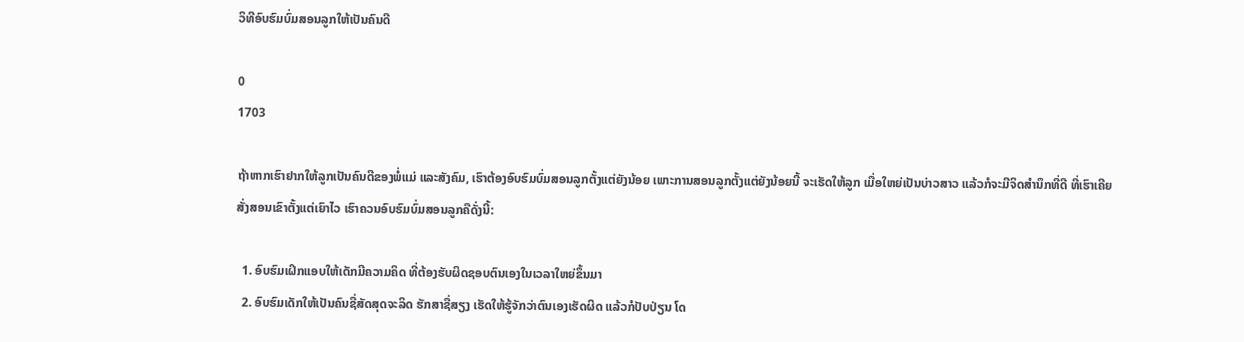ວິທີອົບຮົມບົ່ມສອນລູກໃຫ້ເປັນຄົນດີ

0
1703

ຖ້າຫາກເຮົາຢາກໃຫ້ລູກເປັນຄົນດີຂອງພໍ່ແມ່ ແລະສັງຄົມ, ເຮົາຕ້ອງອົບຮົມບົ່ມສອນລູກຕັ້ງແຕ່ຍັງນ້ອຍ ເພາະການສອນລູກຕັ້ງແຕ່ຍັງນ້ອຍນີ້ ຈະເຮັດໃຫ້ລູກ ເມື່ອໃຫຍ່ເປັນບ່າວສາວ ແລ້ວກໍຈະມີຈິດສຳນຶກທີ່ດີ ທີ່ເຮົາເຄີຍສັ່ງສອນເຂົາຕັ້ງແຕ່ເຍົາໄວ ເຮົາຄວນອົບຮົມບົ່ມສອນລູກຄືດັ່ງນີ້:

  1. ອົບຮົມເຝິກແອບໃຫ້ເດັກມີຄວາມຄິດ ທີ່ຕ້ອງຮັບຜິດຊອບຕົນເອງໃນເວລາໃຫຍ່ຂຶ້ນມາ
  2. ອົບຮົມເດັກໃຫ້ເປັນຄົນຊື່ສັດສຸດຈະລິດ ຮັກສາຊື່ສຽງ ເຮັດໃຫ້ຮູ້ຈັກວ່າຕົນເອງເຮັດຜິດ ແລ້ວກໍປັບປ່ຽນ ໂດ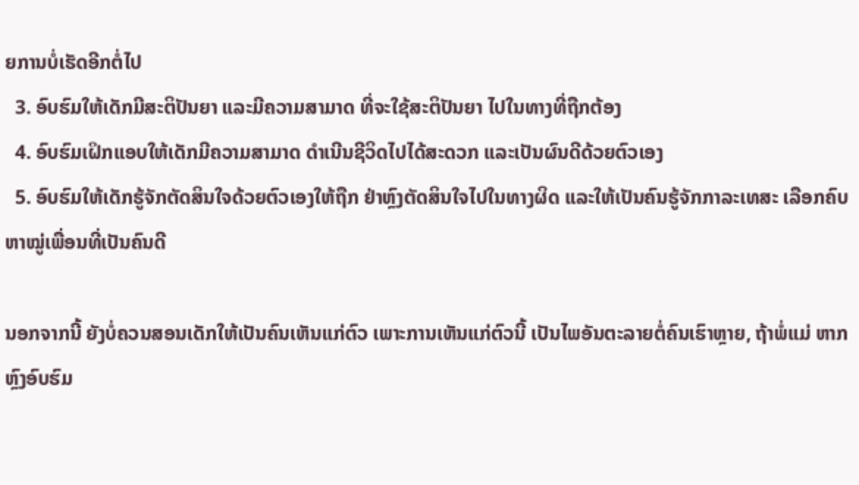ຍການບໍ່ເຮັດອີກຕໍ່ໄປ
  3. ອົບຮົມໃຫ້ເດັກມີສະຕິປັນຍາ ແລະມີຄວາມສາມາດ ທີ່ຈະໃຊ້ສະຕິປັນຍາ ໄປໃນທາງທີ່ຖືກຕ້ອງ
  4. ອົບຮົມເຝິກແອບໃຫ້ເດັກມີຄວາມສາມາດ ດຳເນີນຊີວິດໄປໄດ້ສະດວກ ແລະເປັນຜົນດີດ້ວຍຕົວເອງ
  5. ອົບຮົມໃຫ້ເດັກຮູ້ຈັກຕັດສິນໃຈດ້ວຍຕົວເອງໃຫ້ຖືກ ຢ່າຫຼົງຕັດສິນໃຈໄປໃນທາງຜິດ ແລະໃຫ້ເປັນຄົນຮູ້ຈັກກາລະເທສະ ເລືອກຄົບຫາໝູ່ເພື່ອນທີ່ເປັນຄົນດີ

ນອກຈາກນີ້ ຍັງບໍ່ຄວນສອນເດັກໃຫ້ເປັນຄົນເຫັນແກ່ຕົວ ເພາະການເຫັນແກ່ຕົວນີ້ ເປັນໄພອັນຕະລາຍຕໍ່ຄົນເຮົາຫຼາຍ, ຖ້າພໍ່ແມ່ ຫາກຫຼົງອົບຮົມ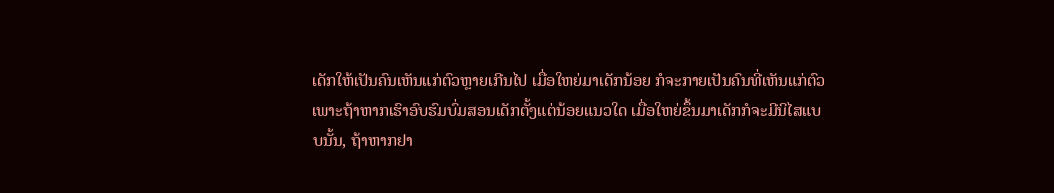ເດັກໃຫ້ເປັນຄົນເຫັນແກ່ຕົວຫຼາຍເກີນໄປ ເມື່ອໃຫຍ່ມາເດັກນ້ອຍ ກໍຈະກາຍເປັນຄົນທີ່ເຫັນແກ່ຕົວ  ເພາະຖ້າຫາກເຮົາອົບຮົມບົ່ມສອນເດັກຕັ້ງແຕ່ນ້ອຍແນວໃດ ເມື່ອໃຫຍ່ຂຶ້ນມາເດັກກໍຈະມີນິໄສແບບນັ້ນ, ຖ້າຫາກຢາ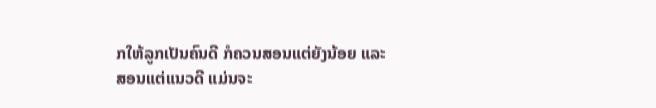ກໃຫ້ລູກເປັນຄົນດີ ກໍຄວນສອນແຕ່ຍັງນ້ອຍ ແລະສອນແຕ່ແນວດີ ແມ່ນຈະ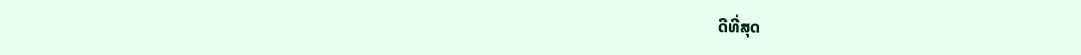ດີທີ່ສຸດ